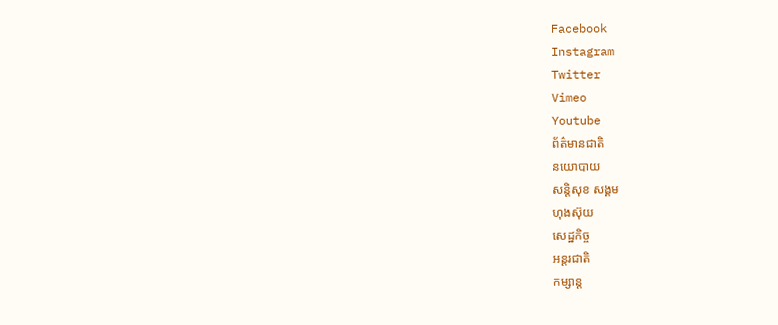Facebook
Instagram
Twitter
Vimeo
Youtube
ព័ត៌មានជាតិ
នយោបាយ
សន្តិសុខ សង្គម
ហុងស៊ុយ
សេដ្ឋកិច្ច
អន្តរជាតិ
កម្សាន្ត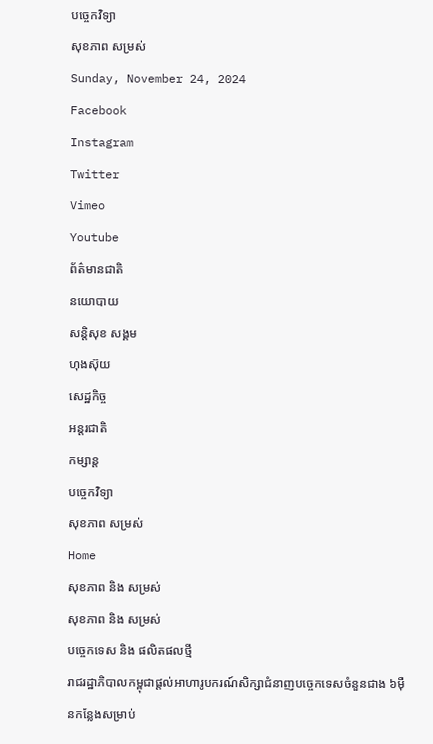បច្ចេកវិទ្យា
សុខភាព សម្រស់
Sunday, November 24, 2024
Facebook
Instagram
Twitter
Vimeo
Youtube
ព័ត៌មានជាតិ
នយោបាយ
សន្តិសុខ សង្គម
ហុងស៊ុយ
សេដ្ឋកិច្ច
អន្តរជាតិ
កម្សាន្ត
បច្ចេកវិទ្យា
សុខភាព សម្រស់
Home
សុខភាព និង សម្រស់
សុខភាព និង សម្រស់
បច្ចេកទេស និង ផលិតផលថ្មី
រាជរដ្ឋាភិបាលកម្ពុជាផ្តល់អាហារូបករណ៍សិក្សាជំនាញបច្ចេកទេសចំនួនជាង ៦ម៉ឺនកន្លែងសម្រាប់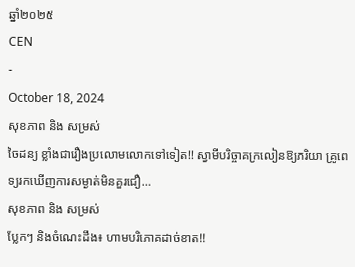ឆ្នាំ២០២៥
CEN
-
October 18, 2024
សុខភាព និង សម្រស់
ចៃដន្យ ខ្លាំងជារឿងប្រលោមលោកទៅទៀត!! ស្វាមីបរិច្ចាគក្រលៀនឱ្យភរិយា គ្រូពេទ្យរកឃើញការសម្ងាត់មិនគួរជឿ…
សុខភាព និង សម្រស់
ប្លែកៗ និងចំណេះដឹង៖ ហាមបរិភោគដាច់ខាត!!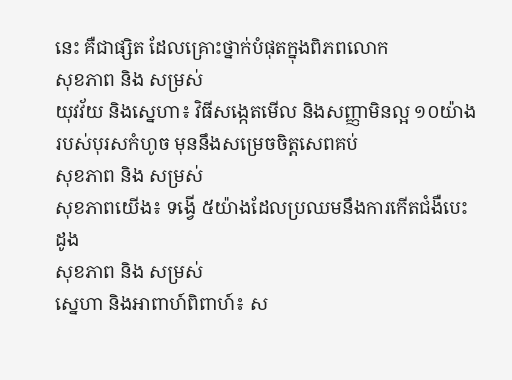នេះ គឺជាផ្សិត ដែលគ្រោះថ្នាក់បំផុតក្នុងពិភពលោក
សុខភាព និង សម្រស់
យុវវ័យ និងស្នេហា៖ វិធីសង្កេតមើល និងសញ្ញាមិនល្អ ១០យ៉ាងរបស់បុរសកំហូច មុននឹងសម្រេចចិត្តសេពគប់
សុខភាព និង សម្រស់
សុខភាពយើង៖ ទង្វើ ៥យ៉ាងដែលប្រឈមនឹងការកើតជំងឺបេះដូង
សុខភាព និង សម្រស់
ស្នេហា និងអាពាហ៍ពិពាហ៍៖ ស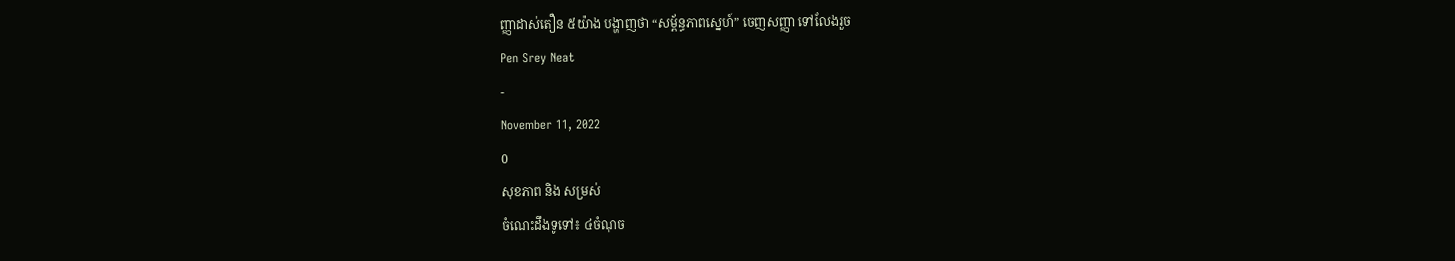ញ្ញាដាស់តឿន ៥យ៉ាង បង្ហាញថា “សម្ព័ន្ធភាពស្នេហ៍” ចេញសញ្ញា ទៅលែងរួច
Pen Srey Neat
-
November 11, 2022
0
សុខភាព និង សម្រស់
ចំណេះដឹងទូទៅ៖ ៤ចំណុច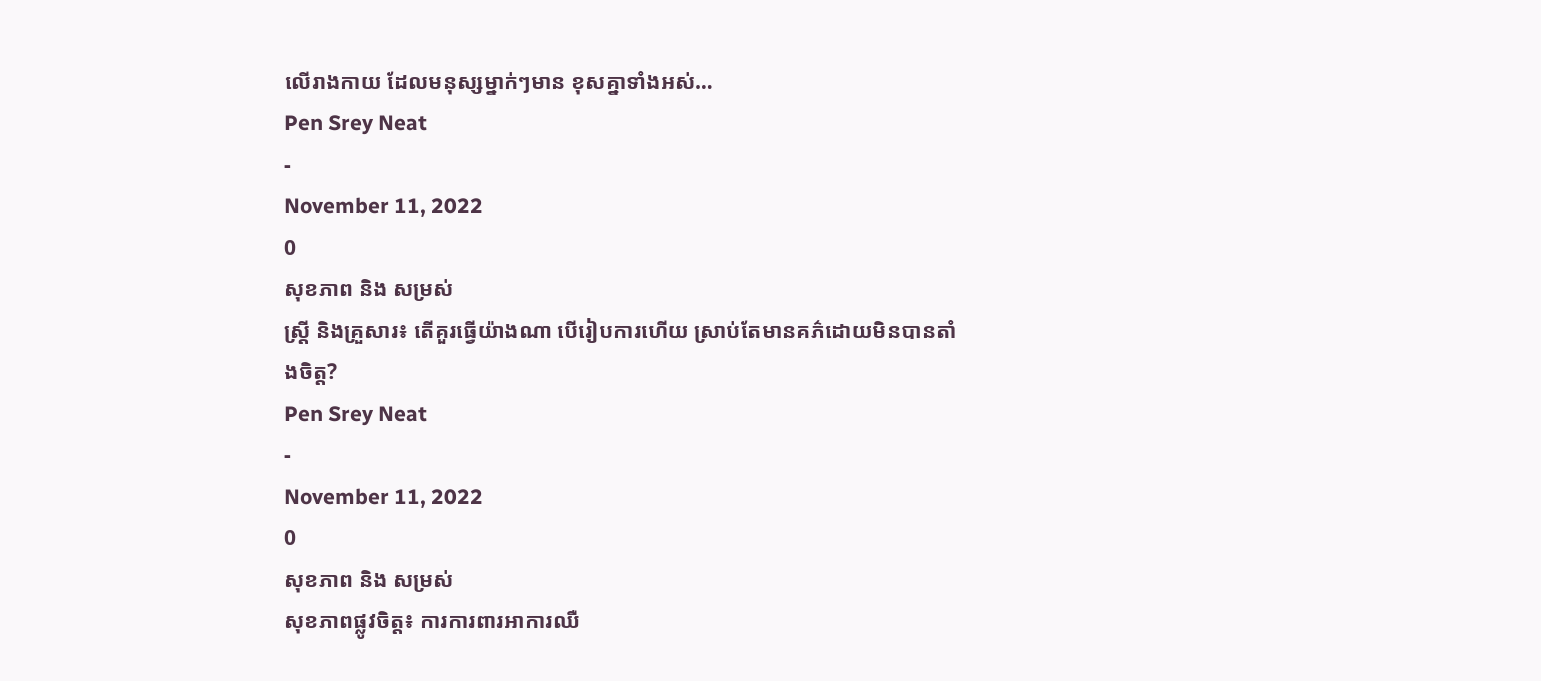លើរាងកាយ ដែលមនុស្សម្នាក់ៗមាន ខុសគ្នាទាំងអស់…
Pen Srey Neat
-
November 11, 2022
0
សុខភាព និង សម្រស់
ស្ត្រី និងគ្រួសារ៖ តើគួរធ្វើយ៉ាងណា បើរៀបការហើយ ស្រាប់តែមានគភ៌ដោយមិនបានតាំងចិត្ត?
Pen Srey Neat
-
November 11, 2022
0
សុខភាព និង សម្រស់
សុខភាពផ្លូវចិត្ត៖ ការការពារអាការឈឺ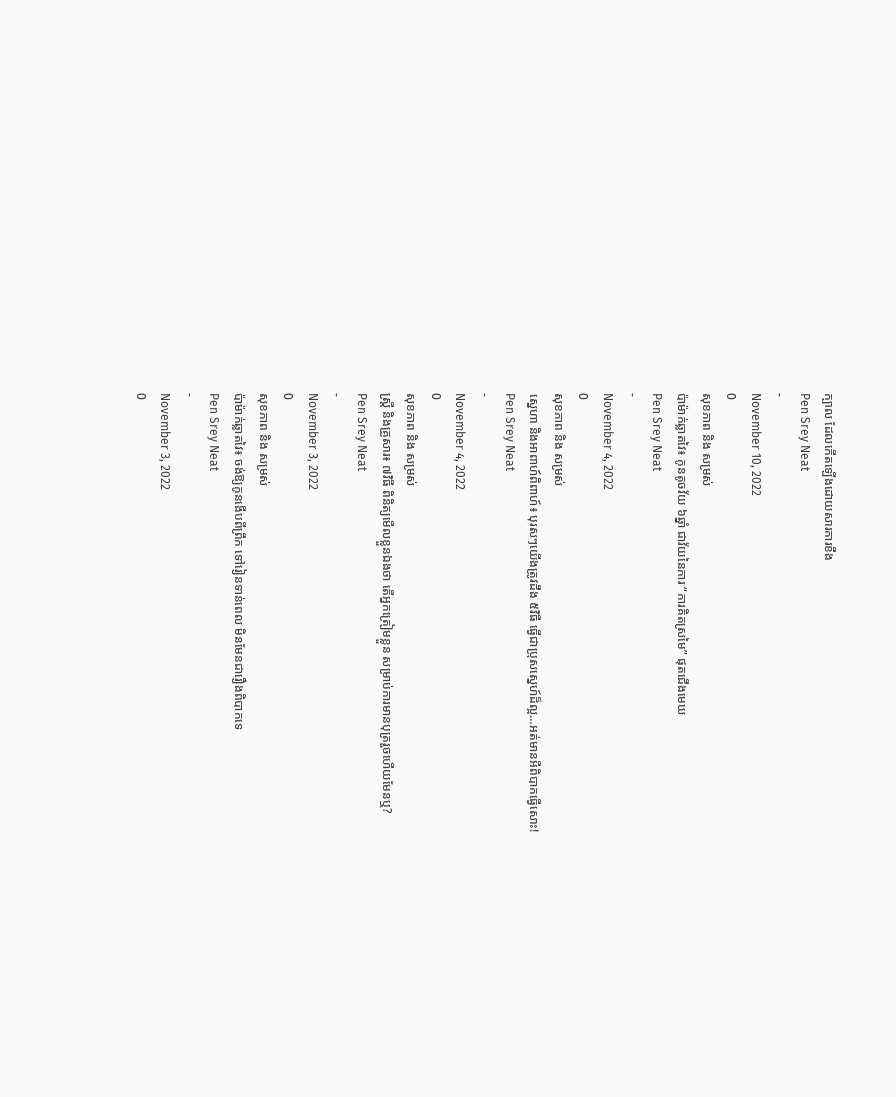ក្បាល ដែលកើតឡើងដោយសារការខឹង
Pen Srey Neat
-
November 10, 2022
0
សុខភាព និង សម្រស់
ប៉ាម៉ាក់ឆ្លាតវៃ៖ កូនតូចវ័យ ៦ឆ្នាំ ជាវ័យនៃការ “ការគិតស្រមៃ” ផុតជើងមេឃ
Pen Srey Neat
-
November 4, 2022
0
សុខភាព និង សម្រស់
ស្នេហា និងអាពាហ៍ពិពាហ៍៖ បុរសៗយើងត្រូវដឹង ៥វិធី ធ្វើជាប្រុសស្នេហ៍ដ៏ល្អ…អត់មានអីពិបាកធ្វើសោះ!
Pen Srey Neat
-
November 4, 2022
0
សុខភាព និង សម្រស់
ស្ត្រី និងគ្រួសារ៖ ៧វិធី ពិនិត្យមើលខ្លួនឯងថា តើអ្នកត្រៀមខ្លួន សម្រាប់ការមានបុត្ររួចហើយមែនឬ?
Pen Srey Neat
-
November 3, 2022
0
សុខភាព និង សម្រស់
ប៉ាម៉ាក់ឆ្លាតវៃ៖ ចង់ឱ្យកូនងើបពីព្រឹក ទៅរៀនទាន់ពេល មិនមែនជារឿងពិបាកទេ
Pen Srey Neat
-
November 3, 2022
0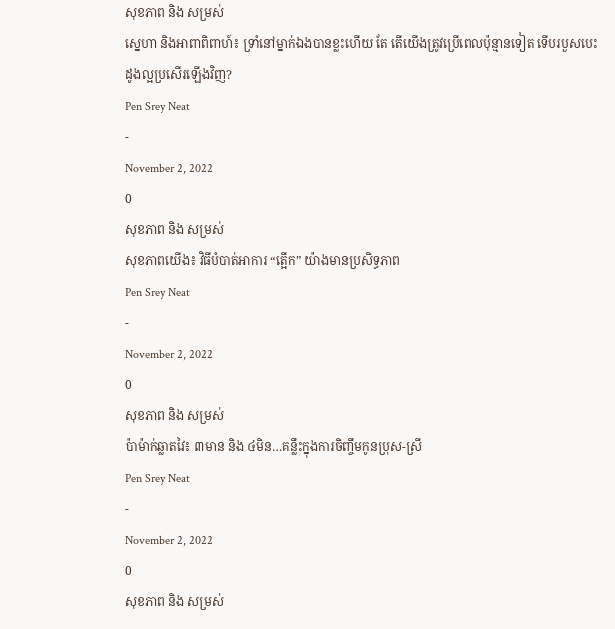សុខភាព និង សម្រស់
ស្នេហា និងអាពាពិពាហ៍៖ ទ្រាំនៅម្នាក់ឯងបានខ្លះហើយ តែ តើយើងត្រូវប្រើពេលប៉ុន្មានទៀត ទើបរបួសបេះដូងល្អប្រសើរឡើងវិញ?
Pen Srey Neat
-
November 2, 2022
0
សុខភាព និង សម្រស់
សុខភាពយើង៖ វិធីបំបាត់អាការ “ត្អើក” យ៉ាងមានប្រសិទ្ធភាព
Pen Srey Neat
-
November 2, 2022
0
សុខភាព និង សម្រស់
ប៉ាម៉ាក់ឆ្លាតវៃ៖ ៣មាន និង ៤មិន…គន្លឹះក្នុងការចិញ្ចឹមកូនប្រុស-ស្រី
Pen Srey Neat
-
November 2, 2022
0
សុខភាព និង សម្រស់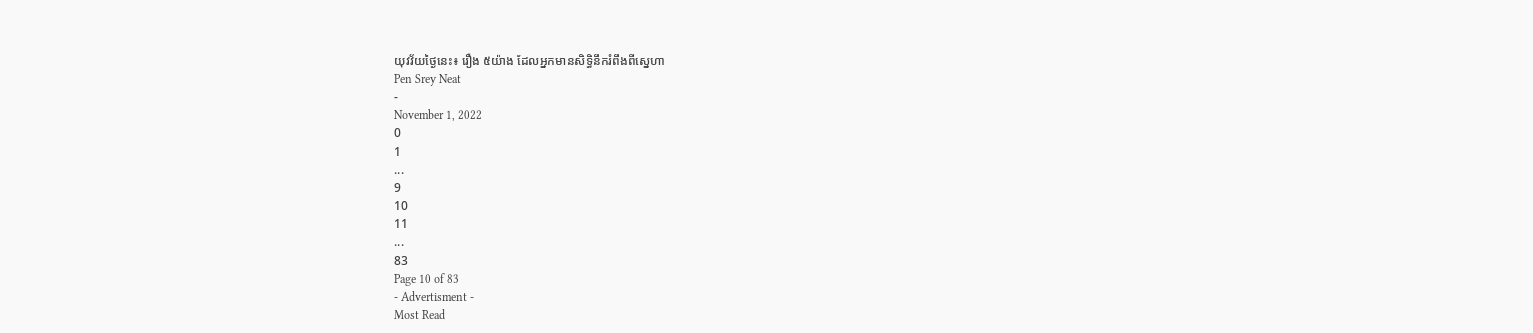យុវវ័យថ្ងៃនេះ៖ រឿង ៥យ៉ាង ដែលអ្នកមានសិទ្ធិនឹករំពឹងពីស្នេហា
Pen Srey Neat
-
November 1, 2022
0
1
...
9
10
11
...
83
Page 10 of 83
- Advertisment -
Most Read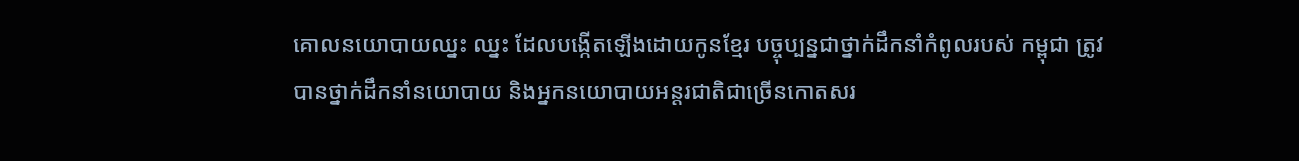គោលនយោបាយឈ្នះ ឈ្នះ ដែលបង្កើតឡើងដោយកូនខ្មែរ បច្ចុប្បន្នជាថ្នាក់ដឹកនាំកំពូលរបស់ កម្ពុជា ត្រូវបានថ្នាក់ដឹកនាំនយោបាយ និងអ្នកនយោបាយអន្តរជាតិជាច្រើនកោតសរ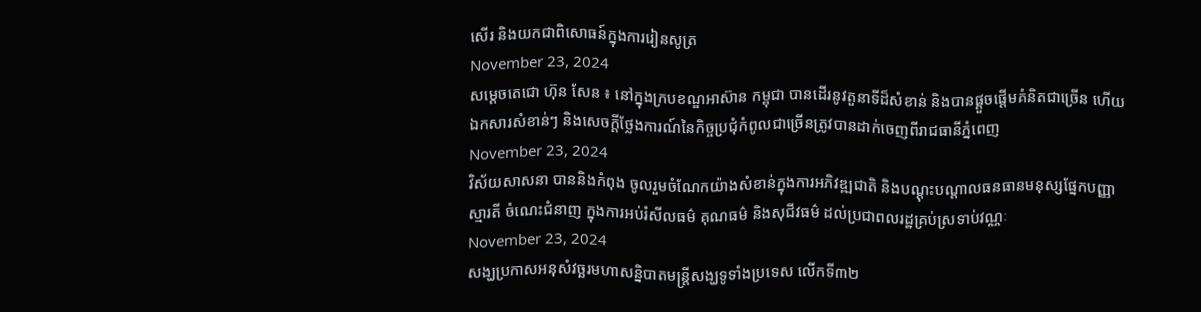សើរ និងយកជាពិសោធន៍ក្នុងការរៀនសូត្រ
November 23, 2024
សម្ដេចតេជោ ហ៊ុន សែន ៖ នៅក្នុងក្របខណ្ឌអាស៊ាន កម្ពុជា បានដើរនូវតួនាទីដ៏សំខាន់ និងបានផ្ដួចផ្ដើមគំនិតជាច្រើន ហើយឯកសារសំខាន់ៗ និងសេចក្តីថ្លែងការណ៍នៃកិច្ចប្រជុំកំពូលជាច្រើនត្រូវបានដាក់ចេញពីរាជធានីភ្នំពេញ
November 23, 2024
វិស័យសាសនា បាននិងកំពុង ចូលរួមចំណែកយ៉ាងសំខាន់ក្នុងការអភិវឌ្ឍជាតិ និងបណ្តុះបណ្តាលធនធានមនុស្សផ្នែកបញ្ញាស្មារតី ចំណេះជំនាញ ក្នុងការអប់រំសីលធម៌ គុណធម៌ និងសុជីវធម៌ ដល់ប្រជាពលរដ្ឋគ្រប់ស្រទាប់វណ្ណៈ
November 23, 2024
សង្ឃប្រកាសអនុសំវច្ឆរមហាសន្និបាតមន្ត្រីសង្ឃទូទាំងប្រទេស លើកទី៣២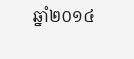ឆ្នាំ២០១៤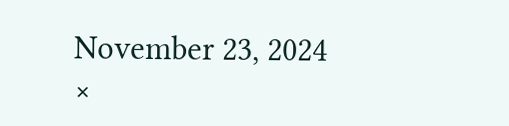November 23, 2024
×